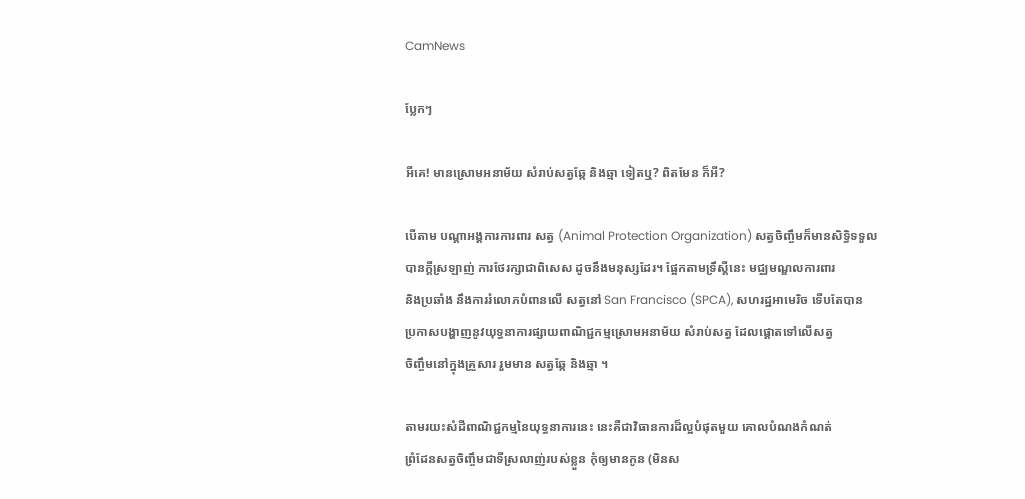CamNews

ប្លែកៗ

អីគេ! មានស្រោមអនាម័យ សំរាប់សត្វឆ្កែ និងឆ្មា ទៀតឬ? ពិតមែន ក៏អី?

បើតាម បណ្តាអង្គការការពារ សត្វ (Animal Protection Organization) សត្វចិញ្ចឹមក៏មានសិទ្ធិទទួល
បានក្តីស្រឡាញ់ ការថែរក្សាជាពិសេស ដូចនឹងមនុស្សដែរ។ ផ្អែកតាមទ្រឹស្តីនេះ មជ្ឈមណ្ឌលការពារ
និងប្រឆាំង នឹងការរំលោភបំពានលើ សត្វនៅ San Francisco (SPCA), សហរដ្ឋអាមេរិច ទើបតែបាន
ប្រកាសបង្ហាញនូវយុទ្ធនាការផ្សាយពាណិជ្ជកម្មស្រោមអនាម័យ សំរាប់សត្វ ដែលផ្តោតទៅលើសត្វ
ចិញ្ចឹមនៅក្នុងគ្រួសារ រួមមាន សត្វឆ្កែ និងឆ្មា ។

តាមរយះសំដីពាណិជ្ជកម្មនៃយុទ្ធនាការនេះ នេះគឺជាវិធានការដ៏ល្អបំផុតមួយ គោលបំណងកំណត់
ព្រំដែនសត្វចិញ្ចឹមជាទីស្រលាញ់របស់ខ្លួន កុំឲ្យមានកូន (មិនស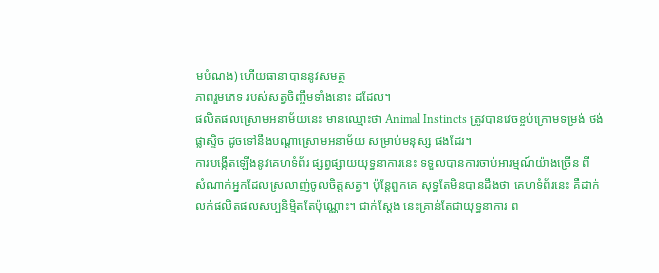មបំណង) ហើយធានាបាននូវសមត្ថ
ភាពរួមភេទ របស់សត្វចិញ្ចឹមទាំងនោះ ដដែល។
ផលិតផលស្រោមអនាម័យនេះ មានឈ្មោះថា Animal Instincts ត្រូវបានវេចខ្ចប់ក្រោមទម្រង់ ថង់
ផ្លាស្ទិច ដូចទៅនឹងបណ្តាស្រោមអនាម័យ សម្រាប់មនុស្ស ផងដែរ។
ការបង្កើតឡើងនូវគេហទំព័រ ផ្សព្វផ្សាយយុទ្ធនាការនេះ ទទួលបានការចាប់អារម្មណ៍យ៉ាងច្រើន ពី
សំណាក់អ្នកដែលស្រលាញ់ចូលចិត្តសត្វ។ ប៉ុន្តែពួកគេ សុទ្ធតែមិនបានដឹងថា គេហទំព័រនេះ គឺដាក់
លក់ផលិតផលសប្បនិម្មិតតែប៉ុណ្ណោះ។ ជាក់ស្តែង នេះគ្រាន់តែជាយុទ្ធនាការ ព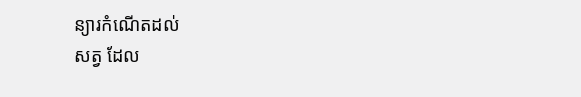ន្យារកំណើតដល់
សត្វ ដែល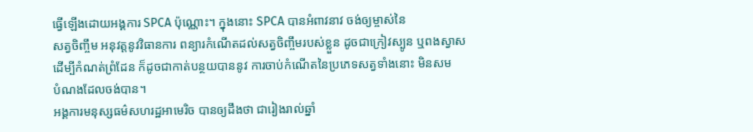ធ្វើឡើងដោយអង្គការ SPCA ប៉ុណ្ណោះ។ ក្នុងនោះ SPCA បានអំពាវនាវ ចង់ឲ្យម្ចាស់នៃ
សត្វចិញ្ចឹម អនុវត្តនូវវិធានការ ពន្យារកំណើតដល់សត្វចិញ្ចឹមរបស់ខ្លួន ដូចជាក្រៀវស្បូន ឬពងស្វាស
ដើម្បីកំណត់ព្រំដែន ក៏ដូចជាកាត់បន្ថយបាននូវ ការចាប់កំណើតនៃប្រភេទសត្វទាំងនោះ មិនសម
បំណងដែលចង់បាន។
អង្គការមនុស្សធម៌សហរដ្ឋអាមេរិច បានឲ្យដឹងថា ជារៀងរាល់ឆ្នាំ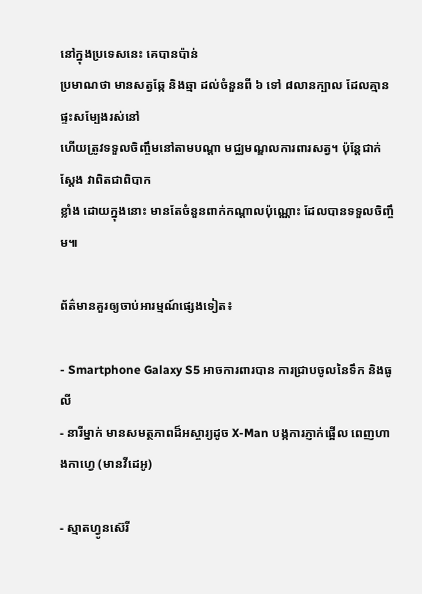នៅក្នុងប្រទេសនេះ គេបានប៉ាន់
ប្រមាណថា មានសត្វឆ្កែ និងឆ្មា ដល់ចំនួនពី ៦ ទៅ ៨លានក្បាល ដែលគ្មានផ្ទះសម្បែងរស់នៅ
ហើយត្រូវទទួលចិញ្ចឹមនៅតាមបណ្តា មជ្ឈមណ្ឌលការពារសត្វ។ ប៉ុន្តែជាក់ស្តែង វាពិតជាពិបាក
ខ្លាំង ដោយក្នុងនោះ មានតែចំនួនពាក់កណ្តាលប៉ុណ្ណោះ ដែលបានទទួលចិញ្ចឹម៕

ព័ត៌មានគួរឲ្យចាប់អារម្មណ៍ផ្សេងទៀត៖

- Smartphone Galaxy S5 អាចការពារបាន ការជ្រាបចូលនៃទឹក និងធូលី
- នារីម្នាក់ មានសមត្ថភាពដ៏អស្ចារ្យដូច X-Man បង្កការភ្ញាក់ផ្អើល ពេញហាងកាហ្វេ (មានវីដេអូ)

- ស្មាតហ្វូនស៊េរី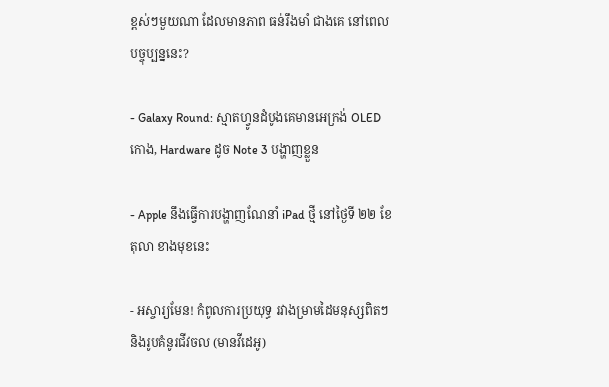ខ្ពស់ៗមួយណា ដែលមានភាព ធន់រឹងមាំ ជាងគេ នៅពេលបច្ចុប្បន្ននេះ?

- Galaxy Round: ស្មាតហ្វូនដំបូងគេមានអេក្រង់ OLED កោង, Hardware ដូច Note 3 បង្ហាញខ្លួន

- Apple នឹងធ្វើការបង្ហាញណែនាំ iPad ថ្មី នៅថ្ងៃទី ២២ ខែតុលា ខាងមុខនេះ

- អស្ចារ្យមែន! កំពូលការប្រយុទ្ធ រវាងម្រាមដៃមនុស្សពិតៗ និងរូបគំនូរជីវចល (មានវីដេអូ)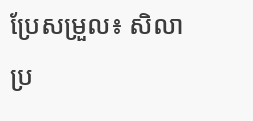ប្រែសម្រួល៖ សិលា
ប្រ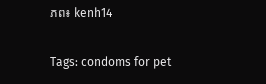ភព៖ kenh14

Tags: condoms for pet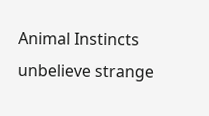Animal Instincts unbelieve strange